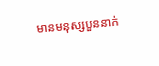មានមនុស្សបួននាក់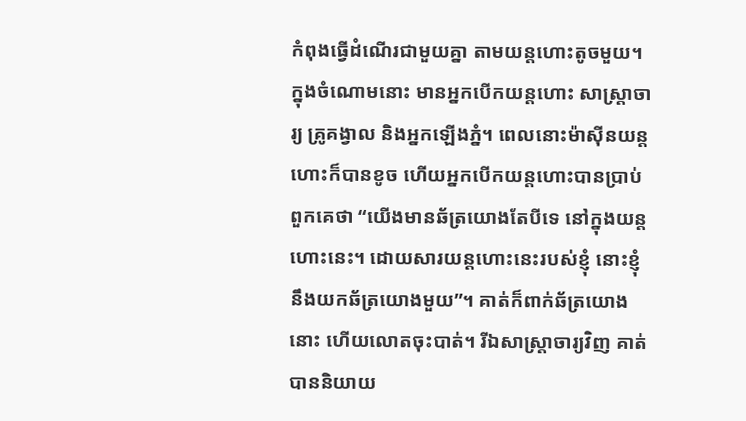កំពុងធ្វើដំណើរជាមួយគ្នា តាមយន្តហោះតូចមួយ។ ក្នុងចំណោមនោះ មានអ្នកបើកយន្តហោះ សាស្ត្រាចារ្យ គ្រូគង្វាល និងអ្នកឡើងភ្នំ។ ពេលនោះម៉ាស៊ីនយន្តហោះក៏បានខូច ហើយអ្នកបើកយន្តហោះបានប្រាប់ពួកគេថា “យើងមានឆ័ត្រយោងតែបីទេ នៅក្នុងយន្តហោះនេះ។ ដោយសារយន្តហោះនេះរបស់ខ្ញុំ នោះខ្ញុំនឹងយកឆ័ត្រយោងមួយ”។ គាត់ក៏ពាក់ឆ័ត្រយោងនោះ ហើយលោតចុះបាត់។ រីឯសាស្ត្រាចារ្យវិញ គាត់បាននិយាយ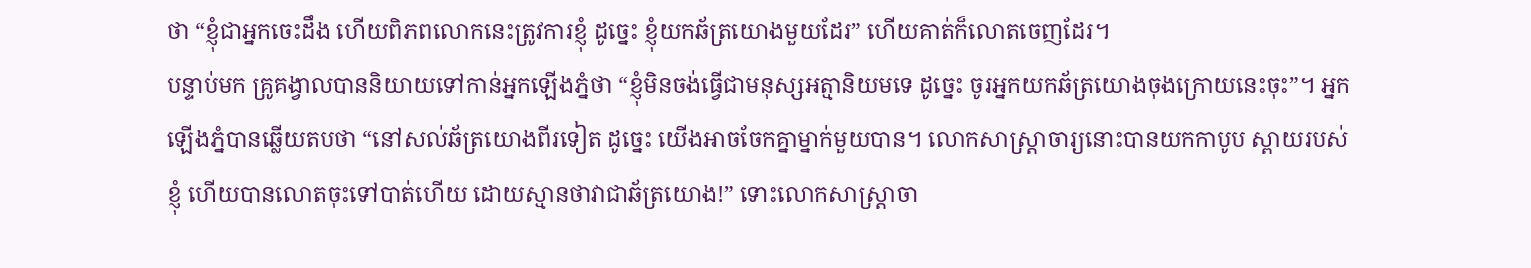ថា “ខ្ញុំជាអ្នកចេះដឹង ហើយពិភពលោកនេះត្រូវការខ្ញុំ ដូច្នេះ ខ្ញុំយកឆ័ត្រយោងមួយដែរ” ហើយគាត់ក៏លោតចេញដែរ។
បន្ទាប់មក គ្រូគង្វាលបាននិយាយទៅកាន់អ្នកឡើងភ្នំថា “ខ្ញុំមិនចង់ធ្វើជាមនុស្សអត្មានិយមទេ ដូច្នេះ ចូរអ្នកយកឆ័ត្រយោងចុងក្រោយនេះចុះ”។ អ្នកឡើងភ្នំបានឆ្លើយតបថា “នៅសល់ឆ័ត្រយោងពីរទៀត ដូច្នេះ យើងអាចចែកគ្នាម្នាក់មួយបាន។ លោកសាស្ត្រាចារ្យនោះបានយកកាបូប ស្ពាយរបស់ខ្ញុំ ហើយបានលោតចុះទៅបាត់ហើយ ដោយស្មានថាវាជាឆ័ត្រយោង!” ទោះលោកសាស្ត្រាចា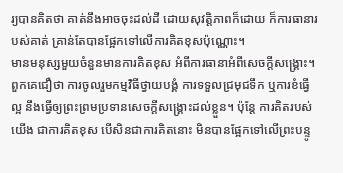រ្យបានគិតថា គាត់នឹងអាចចុះដល់ដី ដោយសុវត្តិភាពក៏ដោយ ក៏ការធានារបស់គាត់ គ្រាន់តែបានផ្អែកទៅលើការគិតខុសប៉ុណ្ណោះ។
មានមនុស្សមួយចំនួនមានការគិតខុស អំពីការធានាអំពីសេចក្តីសង្គ្រោះ។ ពួកគេជឿថា ការចូលរួមកម្មវិធីថ្វាយបង្គំ ការទទួលជ្រមុជទឹក ឬការខំធ្វើល្អ នឹងធ្វើឲ្យព្រះព្រមប្រទានសេចក្តីសង្រ្គោះដល់ខ្លួន។ ប៉ុន្តែ ការគិតរបស់យើង ជាការគិតខុស បើសិនជាការគិតនោះ មិនបានផ្អែកទៅលើព្រះបន្ទូ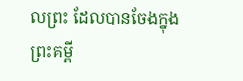លព្រះ ដែលបានចែងក្នុងព្រះគម្ពី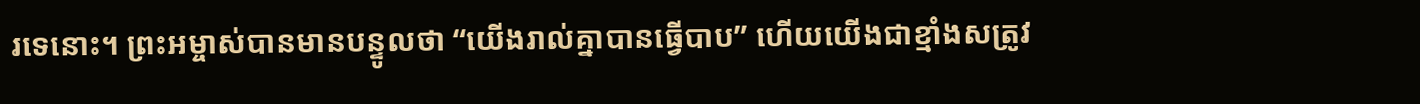រទេនោះ។ ព្រះអម្ចាស់បានមានបន្ទូលថា “យើងរាល់គ្នាបានធ្វើបាប” ហើយយើងជាខ្មាំងសត្រូវ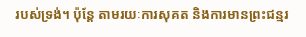របស់ទ្រង់។ ប៉ុន្តែ តាមរយៈការសុគត និងការមានព្រះជន្មរ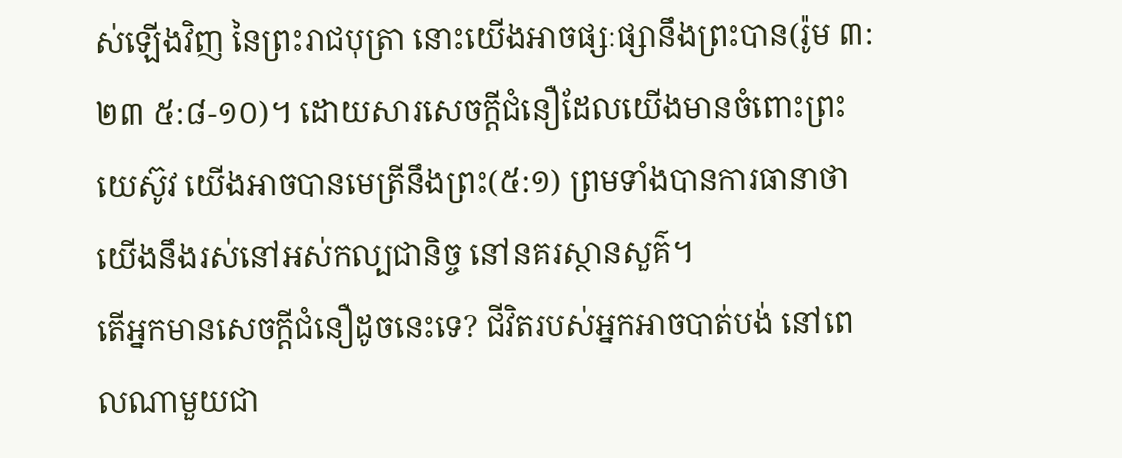ស់ឡើងវិញ នៃព្រះរាជបុត្រា នោះយើងអាចផ្សៈផ្សានឹងព្រះបាន(រ៉ូម ៣:២៣ ៥:៨-១០)។ ដោយសារសេចក្តីជំនឿដែលយើងមានចំពោះព្រះយេស៊ូវ យើងអាចបានមេត្រីនឹងព្រះ(៥:១) ព្រមទាំងបានការធានាថា យើងនឹងរស់នៅអស់កល្បជានិច្ច នៅនគរស្ថានសួគ៌។
តើអ្នកមានសេចក្តីជំនឿដូចនេះទេ? ជីវិតរបស់អ្នកអាចបាត់បង់ នៅពេលណាមួយជា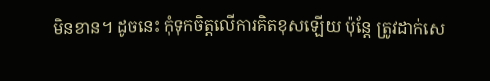មិនខាន។ ដូចនេះ កុំទុកចិត្តលើការគិតខុសឡើយ ប៉ុន្តែ ត្រូវដាក់សេ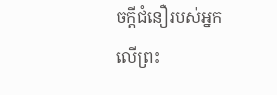ចក្តីជំនឿរបស់អ្នកលើព្រះ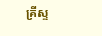គ្រីស្ទ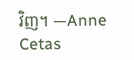វិញ។ —Anne Cetas